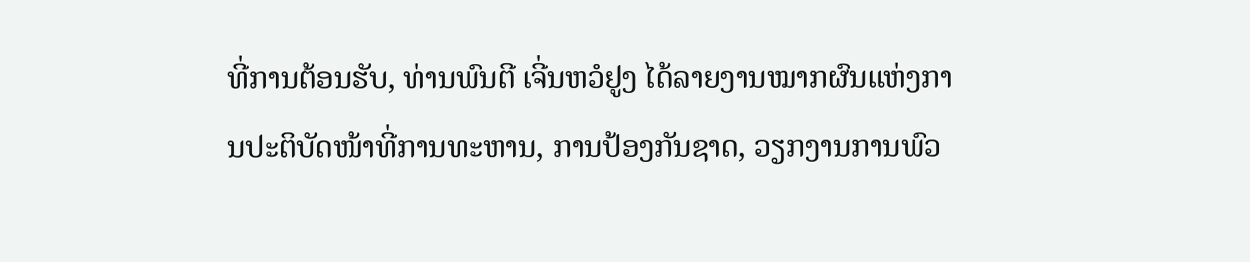ທີ່ການຕ້ອນຮັບ, ທ່ານພົນຕີ ເຈີ່ນຫວໍຢູງ ໄດ້ລາຍງານໝາກຜົນແຫ່ງການປະຕິບັດໜ້າທີ່ການທະຫານ, ການປ້ອງກັນຊາດ, ວຽກງານການພົວ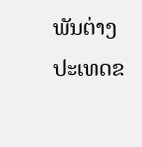ພັນຕ່າງປະເທດຂ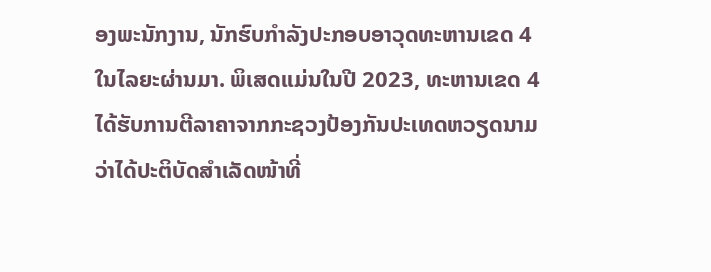ອງພະນັກງານ, ນັກຮົບກໍາລັງປະກອບອາວຸດທະຫານເຂດ 4 ໃນໄລຍະຜ່ານມາ. ພິເສດແມ່ນໃນປີ 2023, ທະຫານເຂດ 4 ໄດ້ຮັບການຕີລາຄາຈາກກະຊວງປ້ອງກັນປະເທດຫວຽດນາມ ວ່າໄດ້ປະຕິບັດສໍາເລັດໜ້າທີ່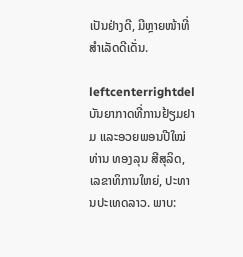ເປັນຢ່າງດີ, ມີຫຼາຍໜ້າທີ່ສໍາເລັດດີເດັ່ນ.

leftcenterrightdel
ບັນຍາກາດທີ່ການຢ້ຽມຢາມ ແລະອວຍພອນປີໃໝ່ທ່ານ ທອງລຸນ ສີສຸລິດ, ເລຂາທິການໃຫຍ່, ປະທານປະເທດລາວ. ພາບ: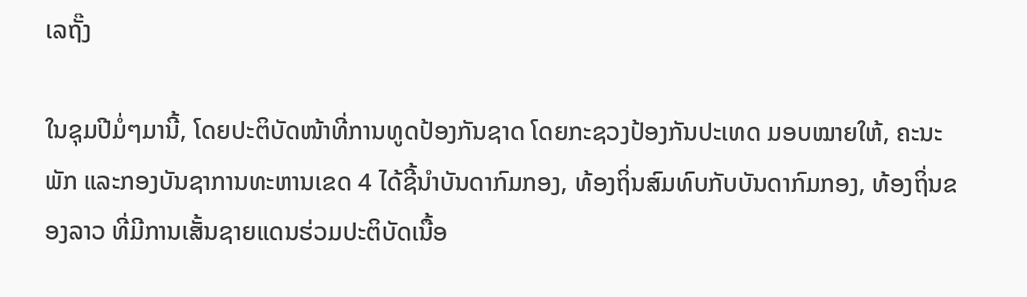ເລຖັ໊ງ

ໃນຊຸມປີມໍ່ໆມານີ້, ໂດຍປະຕິບັດໜ້າທີ່ການທູດປ້ອງກັນຊາດ ໂດຍກະຊວງປ້ອງກັນປະເທດ ມອບໝາຍໃຫ້, ຄະນະພັກ ແລະກອງບັນຊາການທະຫານເຂດ 4 ໄດ້ຊີ້ນຳບັນດາກົມກອງ, ທ້ອງຖິ່ນສົມທົບກັບບັນດາກົມກອງ, ທ້ອງຖິ່ນຂອງລາວ ທີ່ມີການເສັ້ນຊາຍແດນຮ່ວມປະຕິບັດເນື້ອ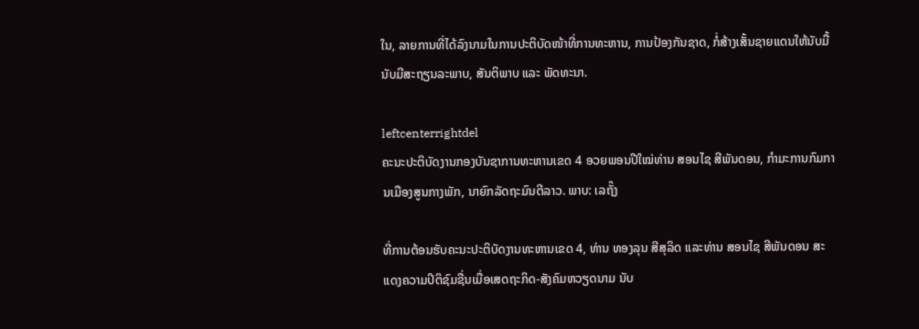ໃນ, ລາຍການທີ່ໄດ້ລົງນາມໃນການປະຕິບັດໜ້າທີ່ການທະຫານ, ການປ້ອງກັນຊາດ, ກໍ່ສ້າງເສັ້ນຊາຍແດນໃຫ້ນັບມື້ນັບມີສະຖຽນລະພາບ, ສັນຕິພາບ ແລະ ພັດທະນາ.

leftcenterrightdel
ຄະນະປະຕິບັດງານກອງບັນຊາການທະຫານເຂດ 4 ອວຍພອນປີໃໝ່ທ່ານ ສອນໄຊ ສີພັນດອນ, ກຳມະການກົມການເມືອງສູນກາງພັກ, ນາຍົກລັດຖະມົນຕີລາວ. ພາບ: ເລຖັ໊ງ

ທີ່ການຕ້ອນຮັບຄະນະປະຕິບັດງານທະຫານເຂດ 4, ທ່ານ ທອງລຸນ ສີສຸລິດ ແລະທ່ານ ສອນໄຊ ສີພັນດອນ ສະແດງຄວາມປິຕິຊົມຊື່ນເມື່ອເສດຖະກິດ-ສັງຄົມຫວຽດນາມ ນັບ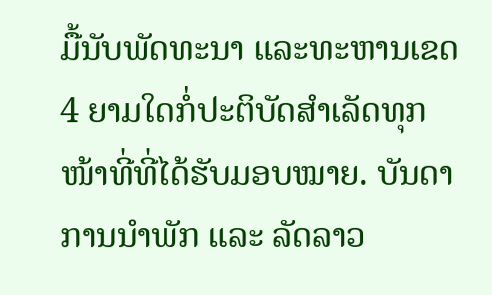ມື້ນັບພັດທະນາ ແລະທະຫານເຂດ 4 ຍາມໃດກໍ່ປະຕິບັດສຳເລັດທຸກໜ້າທີ່ທີ່ໄດ້ຮັບມອບໝາຍ. ບັນດາການນຳພັກ ແລະ ລັດລາວ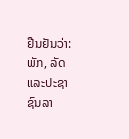ຢືນຢັນວ່າ: ພັກ, ລັດ ແລະປະຊາຊົນລາ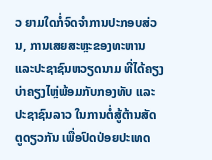ວ ຍາມໃດກໍ່ຈົດຈໍາການປະກອບສ່ວນ, ການເສຍສະຫຼະຂອງທະຫານ ແລະປະຊາຊົນຫວຽດນາມ ທີ່ໄດ້ຄຽງບ່າຄຽງໄຫຼ່ພ້ອມກັບກອງທັບ ແລະປະຊາຊົນລາວ ໃນການຕໍ່ສູ້ຕ້ານສັດຕູດຽວກັນ ເພື່ອປົດປ່ອຍປະເທດ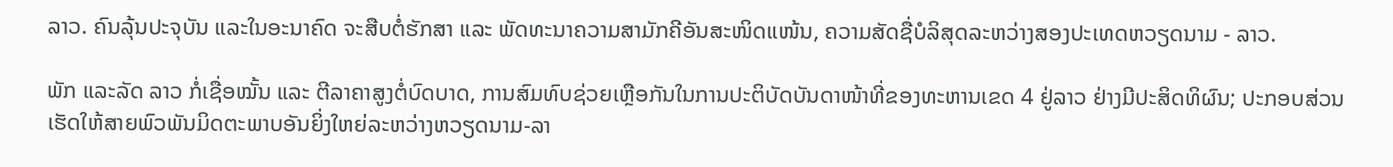ລາວ. ຄົນລຸ້ນປະຈຸບັນ ແລະໃນອະນາຄົດ ຈະສືບຕໍ່ຮັກສາ ແລະ ພັດທະນາຄວາມສາມັກຄີອັນສະໜິດແໜ້ນ, ຄວາມສັດຊື່ບໍລິສຸດລະຫວ່າງສອງປະເທດຫວຽດນາມ - ລາວ.

ພັກ ແລະລັດ ລາວ ກໍ່ເຊື່ອໝັ້ນ ແລະ ຕີລາຄາສູງຕໍ່ບົດບາດ, ການສົມທົບຊ່ວຍເຫຼືອກັນໃນການປະຕິບັດບັນດາໜ້າທີ່ຂອງທະຫານເຂດ 4 ຢູ່ລາວ ຢ່າງມີປະສິດທິຜົນ; ປະກອບສ່ວນເຮັດໃຫ້ສາຍພົວພັນມິດຕະພາບອັນຍິ່ງໃຫຍ່ລະຫວ່າງຫວຽດນາມ-ລາ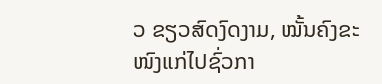ວ ຂຽວສົດງົດງາມ, ໝັ້ນຄົງຂະໜົງແກ່ໄປຊົ່ວກາ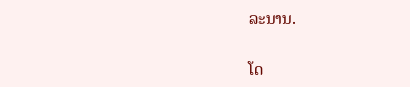ລະນານ.

ໂດ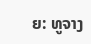ຍ: ທູຈາງ